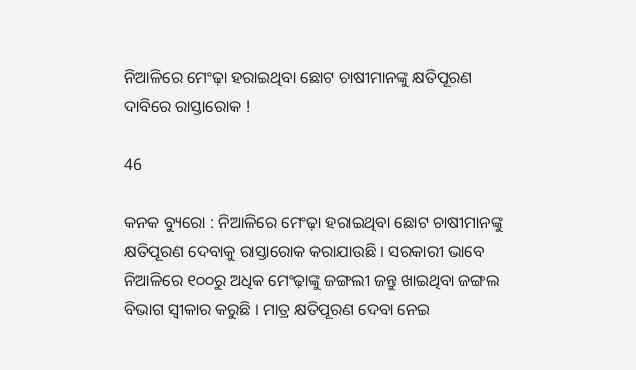ନିଆଳିରେ ମେଂଢ଼ା ହରାଇଥିବା ଛୋଟ ଚାଷୀମାନଙ୍କୁ କ୍ଷତିପୂରଣ ଦାବିରେ ରାସ୍ତାରୋକ !

46

କନକ ବ୍ୟୁରୋ : ନିଆଳିରେ ମେଂଢ଼ା ହରାଇଥିବା ଛୋଟ ଚାଷୀମାନଙ୍କୁ କ୍ଷତିପୂରଣ ଦେବାକୁ ରାସ୍ତାରୋକ କରାଯାଉଛି । ସରକାରୀ ଭାବେ ନିଆଳିରେ ୧୦୦ରୁ ଅଧିକ ମେଂଢ଼ାଙ୍କୁ ଜଙ୍ଗଲୀ ଜନ୍ତୁ ଖାଇଥିବା ଜଙ୍ଗଲ ବିଭାଗ ସ୍ୱୀକାର କରୁଛି । ମାତ୍ର କ୍ଷତିପୂରଣ ଦେବା ନେଇ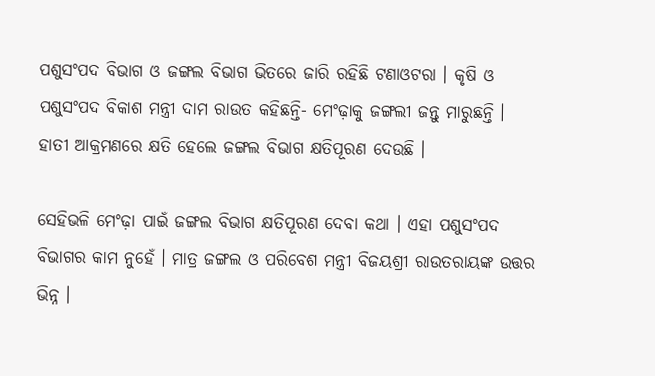ପଶୁସଂପଦ ବିଭାଗ ଓ ଜଙ୍ଗଲ ବିଭାଗ ଭିତରେ ଜାରି ରହିଛି ଟଣାଓଟରା । କୃଷି ଓ ପଶୁସଂପଦ ବିକାଶ ମନ୍ତ୍ରୀ ଦାମ ରାଉତ କହିଛନ୍ତି- ମେଂଢ଼ାକୁ ଜଙ୍ଗଲୀ ଜନ୍ତୁ ମାରୁଛନ୍ତି । ହାତୀ ଆକ୍ରମଣରେ କ୍ଷତି ହେଲେ ଜଙ୍ଗଲ ବିଭାଗ କ୍ଷତିପୂରଣ ଦେଉଛି ।

ସେହିଭଳି ମେଂଢ଼ା ପାଇଁ ଜଙ୍ଗଲ ବିଭାଗ କ୍ଷତିପୂରଣ ଦେବା କଥା । ଏହା ପଶୁସଂପଦ ବିଭାଗର କାମ ନୁହେଁ । ମାତ୍ର ଜଙ୍ଗଲ ଓ ପରିବେଶ ମନ୍ତ୍ରୀ ବିଜୟଶ୍ରୀ ରାଉତରାୟଙ୍କ ଉତ୍ତର ଭିନ୍ନ ।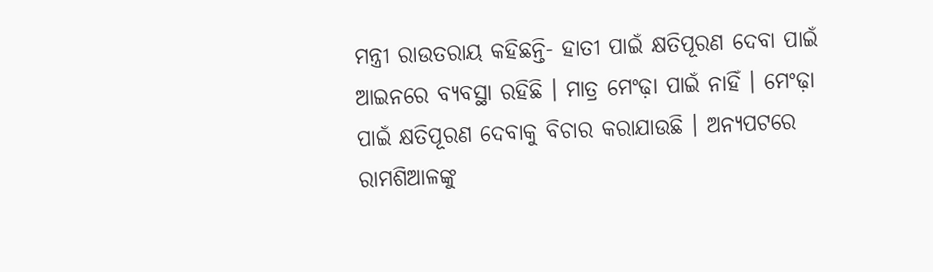ମନ୍ତ୍ରୀ ରାଉତରାୟ କହିଛନ୍ତି- ହାତୀ ପାଇଁ କ୍ଷତିପୂରଣ ଦେବା ପାଇଁ ଆଇନରେ ବ୍ୟବସ୍ଥା ରହିଛି । ମାତ୍ର ମେଂଢ଼ା ପାଇଁ ନାହିଁ । ମେଂଢ଼ା ପାଇଁ କ୍ଷତିପୂରଣ ଦେବାକୁ ବିଚାର କରାଯାଉଛି । ଅନ୍ୟପଟରେ ରାମଶିଆଳଙ୍କୁ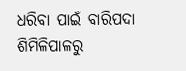ଧରିବା ପାଇଁ ବାରିପଦା ଶିମିଳିପାଳରୁ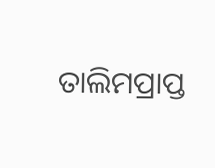ତାଲିମପ୍ରାପ୍ତ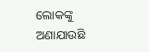ଲୋକଙ୍କୁ ଅଣାଯାଉଛି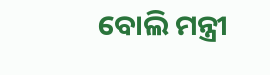ବୋଲି ମନ୍ତ୍ରୀ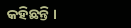କହିଛନ୍ତି ।